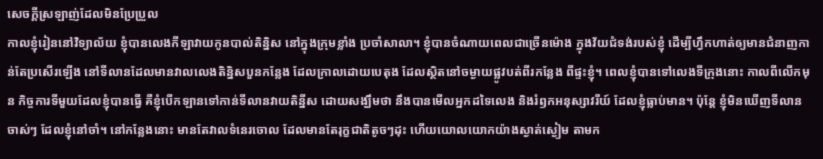សេចក្ដីស្រឡាញ់ដែលមិនប្រែប្រួល
កាលខ្ញុំរៀននៅវិទ្យាល័យ ខ្ញុំបានលេងកីឡាវាយកូនបាល់តិន្និស នៅក្នុងក្រុមខ្លាំង ប្រចាំសាលា។ ខ្ញុំបានចំណាយពេលជាច្រើនម៉ោង ក្នុងវ័យជំទង់របស់ខ្ញុំ ដើម្បីហ្វឹកហាត់ឲ្យមានជំនាញកាន់តែប្រសើរឡើង នៅទីលានដែលមានវាលលេងតិន្និសបួនកន្លែង ដែលក្រាលដោយបេតុង ដែលស្ថិតនៅចម្ងាយផ្លូវបត់ពីរកន្លែង ពីផ្ទះខ្ញុំ។ ពេលខ្ញុំបានទៅលេងទីក្រុងនោះ កាលពីលើកមុន កិច្ចការទីមួយដែលខ្ញុំបានធ្វើ គឺខ្ញុំបើកឡានទៅកាន់ទីលានវាយតិន្នីស ដោយសង្ឃឹមថា នឹងបានមើលអ្នកដទៃលេង និងរំឭកអនុស្សាវរីយ៍ ដែលខ្ញុំធ្លាប់មាន។ ប៉ុន្តែ ខ្ញុំមិនឃើញទីលានចាស់ៗ ដែលខ្ញុំនៅចាំ។ នៅកន្លែងនោះ មានតែវាលទំនេរចោល ដែលមានតែរុក្ខជាតិតូចៗដុះ ហើយយោលយោកយ៉ាងស្ងាត់ស្ងៀម តាមក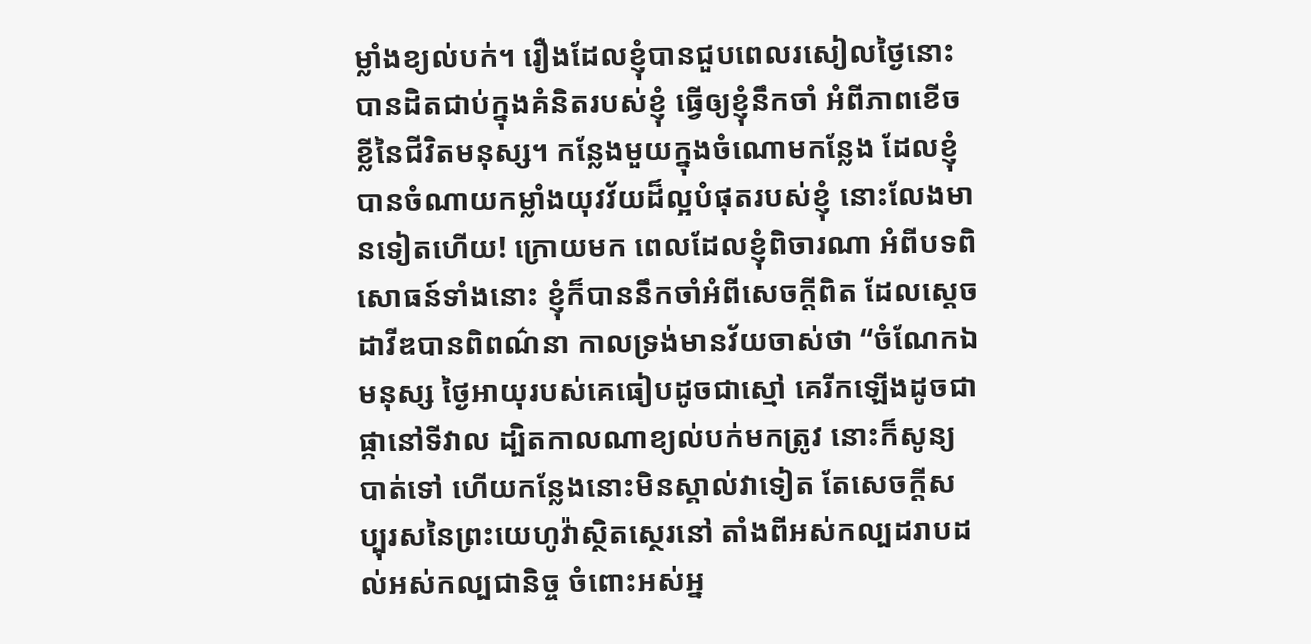ម្លាំងខ្យល់បក់។ រឿងដែលខ្ញុំបានជួបពេលរសៀលថ្ងៃនោះ បានដិតជាប់ក្នុងគំនិតរបស់ខ្ញុំ ធ្វើឲ្យខ្ញុំនឹកចាំ អំពីភាពខើចខ្លីនៃជីវិតមនុស្ស។ កន្លែងមួយក្នុងចំណោមកន្លែង ដែលខ្ញុំបានចំណាយកម្លាំងយុវវ័យដ៏ល្អបំផុតរបស់ខ្ញុំ នោះលែងមានទៀតហើយ! ក្រោយមក ពេលដែលខ្ញុំពិចារណា អំពីបទពិសោធន៍ទាំងនោះ ខ្ញុំក៏បាននឹកចាំអំពីសេចក្តីពិត ដែលស្ដេចដាវីឌបានពិពណ៌នា កាលទ្រង់មានវ័យចាស់ថា “ចំណែកឯមនុស្ស ថ្ងៃអាយុរបស់គេធៀបដូចជាស្មៅ គេរីកឡើងដូចជាផ្កានៅទីវាល ដ្បិតកាលណាខ្យល់បក់មកត្រូវ នោះក៏សូន្យបាត់ទៅ ហើយកន្លែងនោះមិនស្គាល់វាទៀត តែសេចក្តីសប្បុរសនៃព្រះយេហូវ៉ាស្ថិតស្ថេរនៅ តាំងពីអស់កល្បដរាបដល់អស់កល្បជានិច្ច ចំពោះអស់អ្ន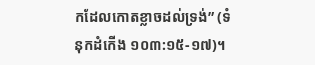កដែលកោតខ្លាចដល់ទ្រង់” (ទំនុកដំកើង ១០៣:១៥-១៧)។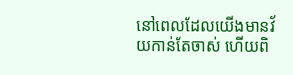នៅពេលដែលយើងមានវ័យកាន់តែចាស់ ហើយពិ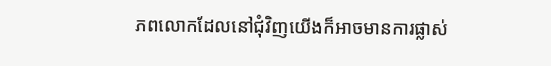ភពលោកដែលនៅជុំវិញយើងក៏អាចមានការផ្លាស់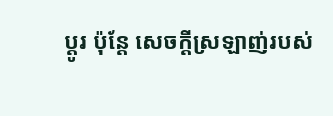ប្តូរ ប៉ុន្តែ សេចក្ដីស្រឡាញ់របស់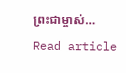ព្រះជាម្ចាស់…
Read article